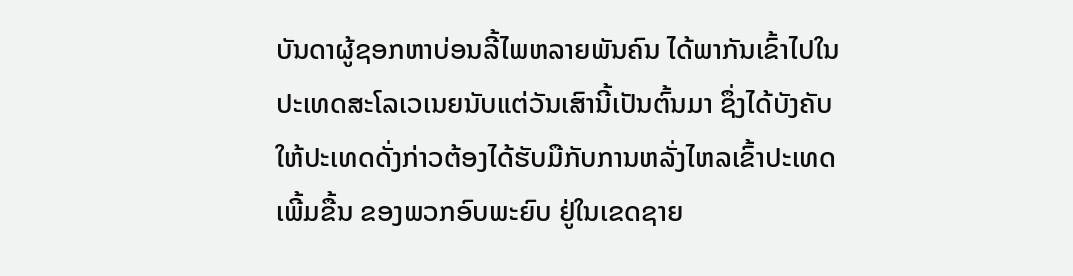ບັນດາຜູ້ຊອກຫາບ່ອນລີ້ໄພຫລາຍພັນຄົນ ໄດ້ພາກັນເຂົ້າໄປໃນ
ປະເທດສະໂລເວເນຍນັບແຕ່ວັນເສົານີ້ເປັນຕົ້ນມາ ຊຶ່ງໄດ້ບັງຄັບ
ໃຫ້ປະເທດດັ່ງກ່າວຕ້ອງໄດ້ຮັບມືກັບການຫລັ່ງໄຫລເຂົ້າປະເທດ
ເພີ້ມຂື້ນ ຂອງພວກອົບພະຍົບ ຢູ່ໃນເຂດຊາຍ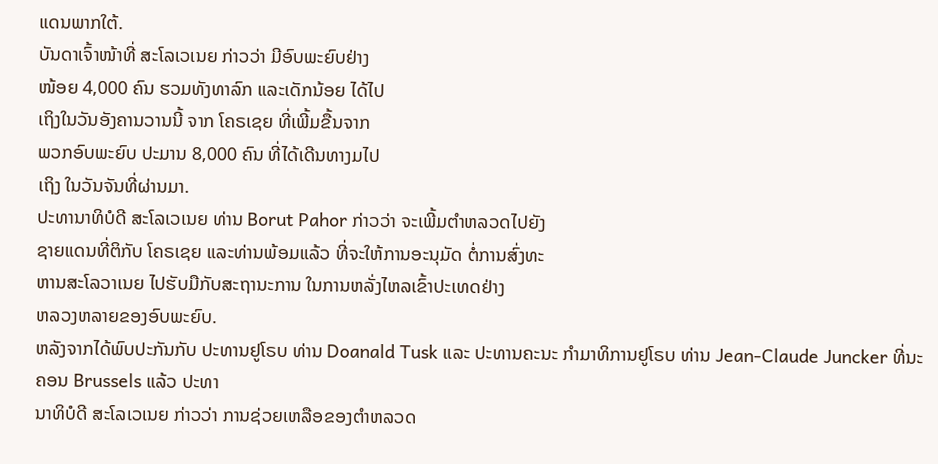ແດນພາກໃຕ້.
ບັນດາເຈົ້າໜ້າທີ່ ສະໂລເວເນຍ ກ່າວວ່າ ມີອົບພະຍົບຢ່າງ
ໜ້ອຍ 4,000 ຄົນ ຮວມທັງທາລົກ ແລະເດັກນ້ອຍ ໄດ້ໄປ
ເຖິງໃນວັນອັງຄານວານນີ້ ຈາກ ໂຄຣເຊຍ ທີ່ເພີ້ມຂື້ນຈາກ
ພວກອົບພະຍົບ ປະມານ 8,000 ຄົນ ທີ່ໄດ້ເດີນທາງມໄປ
ເຖິງ ໃນວັນຈັນທີ່ຜ່ານມາ.
ປະທານາທິບໍດີ ສະໂລເວເນຍ ທ່ານ Borut Pahor ກ່າວວ່າ ຈະເພີ້ມຕຳຫລວດໄປຍັງ
ຊາຍແດນທີ່ຕິກັບ ໂຄຣເຊຍ ແລະທ່ານພ້ອມແລ້ວ ທີ່ຈະໃຫ້ການອະນຸມັດ ຕໍ່ການສົ່ງທະ
ຫານສະໂລວາເນຍ ໄປຮັບມືກັບສະຖານະການ ໃນການຫລັ່ງໄຫລເຂົ້າປະເທດຢ່າງ
ຫລວງຫລາຍຂອງອົບພະຍົບ.
ຫລັງຈາກໄດ້ພົບປະກັນກັບ ປະທານຢູໂຣບ ທ່ານ Doanald Tusk ແລະ ປະທານຄະນະ ກຳມາທິການຢູໂຣບ ທ່ານ Jean-Claude Juncker ທີ່ນະຄອນ Brussels ແລ້ວ ປະທາ
ນາທິບໍດີ ສະໂລເວເນຍ ກ່າວວ່າ ການຊ່ວຍເຫລືອຂອງຕຳຫລວດ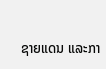ຊາຍແດນ ແລະກາ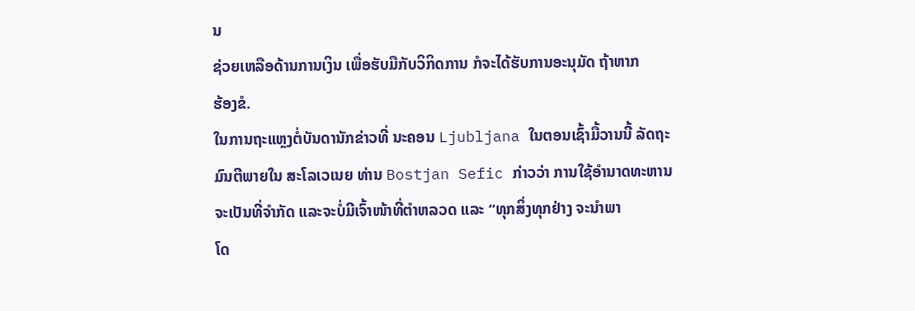ນ
ຊ່ວຍເຫລືອດ້ານການເງິນ ເພື່ອຮັບມືກັບວິກິດການ ກໍຈະໄດ້ຮັບການອະນຸມັດ ຖ້າຫາກ
ຮ້ອງຂໍ.
ໃນການຖະແຫຼງຕໍ່ບັນດານັກຂ່າວທີ່ ນະຄອນ Ljubljana ໃນຕອນເຊົ້າມື້ວານນີ້ ລັດຖະ
ມົນຕີພາຍໃນ ສະໂລເວເນຍ ທ່ານ Bostjan Sefic ກ່າວວ່າ ການໃຊ້ອຳນາດທະຫານ
ຈະເປັນທີ່ຈຳກັດ ແລະຈະບໍ່ມີເຈົ້າໜ້າທີ່ຕຳຫລວດ ແລະ “ທຸກສິ່ງທຸກຢ່າງ ຈະນຳພາ
ໂດ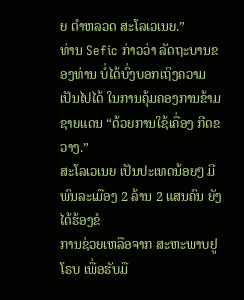ຍ ຕຳຫລວດ ສະໂລເວເນຍ.”
ທ່ານ Sefic ກ່າວວ່າ ລັດຖະບານຂອງທ່ານ ບໍ່ໄດ້ບົ່ງບອກເຖິງຄວາມເປັນໄປໄດ້ ໃນການຄຸ້ມຄອງການຂ້າມຊາຍແດນ “ດ້ວຍການໃຊ້ເຄື່ອງ ກີດຂວາງ.”
ສະໂລເວເນຍ ເປັນປະເທດນ້ອຍໆ ມີພົນລະເມືອງ 2 ລ້ານ 2 ແສນຄົນ ຍັງໄດ້ຮ້ອງຂໍ
ການຊ່ວຍເຫລືອຈາກ ສະຫະພາບຢູໂຣບ ເພື່ອຮັບມື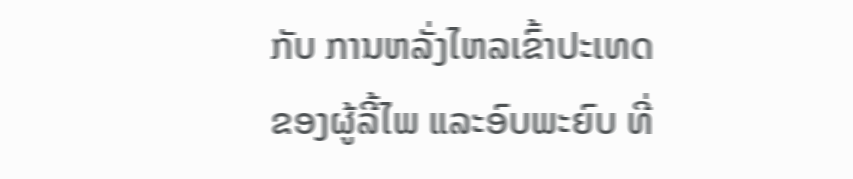ກັບ ການຫລັ່ງໄຫລເຂົ້າປະເທດ
ຂອງຜູ້ລີ້ໄພ ແລະອົບພະຍົບ ທີ່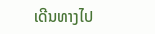ເດີນທາງໄປ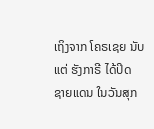ເຖິງຈາກ ໂຄຣເຊຍ ນັບແຕ່ ຮັງກາຣີ ໄດ້ປິດ
ຊາຍແດນ ໃນວັນສຸກ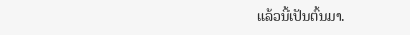ແລ້ວນີ້ເປັນຕົ້ນມາ.